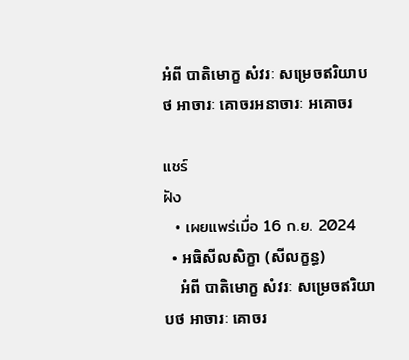អំពី បាតិមោក្ខ សំវរៈ សម្រេចឥរិយាបថ អាចារៈ គោចរអនាចារៈ អគោចរ

แชร์
ฝัง
  • เผยแพร่เมื่อ 16 ก.ย. 2024
  • អធិសីលសិក្ខា (សីលក្ខន្ធ)
    អំពី បាតិមោក្ខ សំវរៈ សម្រេចឥរិយាបថ អាចារៈ គោចរ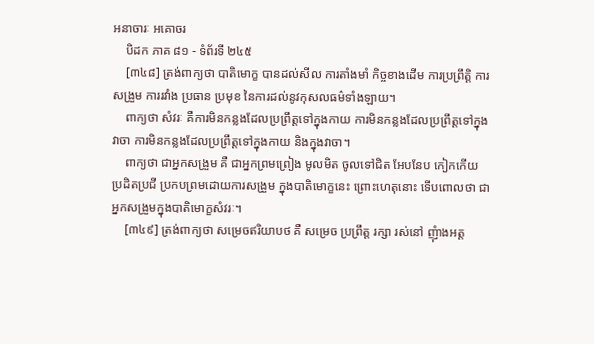អនាចារៈ អគោចរ
    បិដក ភាគ ៨១ - ទំព័រទី ២៤៥
    [៣៤៨] ត្រង់ពាក្យថា បាតិមោក្ខ បានដល់សីល ការតាំងមាំ កិច្ចខាងដើម ការប្រព្រឹត្តិ ការសង្រួម ការរវាំង ប្រធាន ប្រមុខ នៃការដល់នូវកុសលធម៌ទាំងឡាយ។
    ពាក្យថា សំវរៈ គឺការមិនកន្លងដែលប្រព្រឹត្តទៅក្នុងកាយ ការមិនកន្លងដែលប្រព្រឹត្តទៅក្នុងវាចា ការមិនកន្លងដែលប្រព្រឹត្តទៅក្នុងកាយ និងក្នុងវាចា។
    ពាក្យថា ជាអ្នកសង្រួម គឺ ជាអ្នកព្រមព្រៀង មូលមិត ចូលទៅជិត អែបនែប កៀកកើយ ប្រដិតប្រជី ប្រកបព្រមដោយការសង្រួម ក្នុងបាតិមោក្ខនេះ ព្រោះហេតុនោះ ទើបពោលថា ជាអ្នកសង្រួមក្នុងបាតិមោក្ខសំវរៈ។
    [៣៤៩] ត្រង់ពាក្យថា សម្រេចឥរិយាបថ គឺ សម្រេច ប្រព្រឹត្ត រក្សា រស់នៅ ញុំាងអត្ត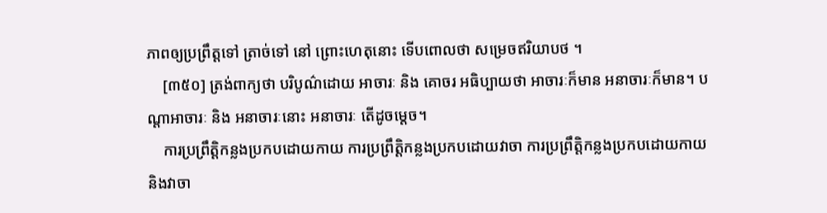ភាពឲ្យប្រព្រឹត្តទៅ ត្រាច់ទៅ នៅ ព្រោះហេតុនោះ ទើបពោលថា សម្រេចឥរិយាបថ ។
    [៣៥០] ត្រង់ពាក្យថា បរិបូណ៌ដោយ អាចារៈ និង គោចរ អធិប្បាយថា អាចារៈក៏មាន អនាចារៈក៏មាន។ បណ្តាអាចារៈ និង អនាចារៈនោះ អនាចារៈ តើដូចម្តេច។
    ការប្រព្រឹត្តិកន្លងប្រកបដោយកាយ ការប្រព្រឹត្តិកន្លងប្រកបដោយវាចា ការប្រព្រឹត្តិកន្លងប្រកបដោយកាយ និងវាចា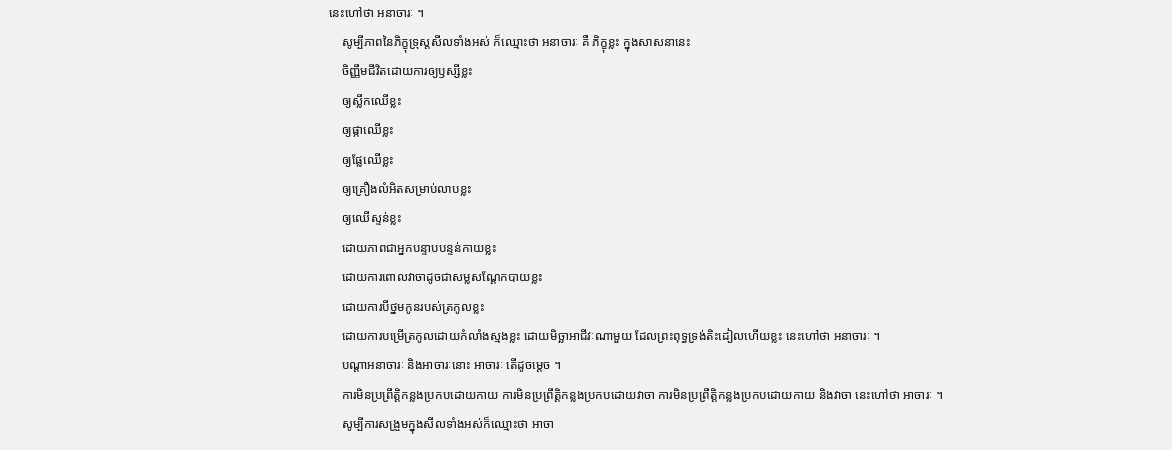នេះហៅថា អនាចារៈ ។
    សូម្បីភាពនៃភិក្ខុទ្រុស្តសីលទាំងអស់ ក៏ឈ្មោះថា អនាចារៈ គឺ ភិក្ខុខ្លះ ក្នុងសាសនានេះ
    ចិញ្ញឹមជីវិតដោយការឲ្យឫស្សីខ្លះ
    ឲ្យស្លឹកឈើខ្លះ
    ឲ្យផ្កាឈើខ្លះ
    ឲ្យផ្លែឈើខ្លះ
    ឲ្យគ្រឿងលំអិតសម្រាប់លាបខ្លះ
    ឲ្យឈើស្ទន់ខ្លះ
    ដោយភាពជាអ្នកបន្ទាបបន្ទន់កាយខ្លះ
    ដោយការពោលវាចាដូចជាសម្លសណ្តែកបាយខ្លះ
    ដោយការបីថ្នមកូនរបស់ត្រកូលខ្លះ
    ដោយការបម្រើត្រកូលដោយកំលាំងស្មងខ្លះ ដោយមិច្ឆាអាជីវៈណាមួយ ដែលព្រះពុទ្ធទ្រង់តិះដៀលហើយខ្លះ នេះហៅថា អនាចារៈ ។
    បណ្តាអនាចារៈ និងអាចារៈនោះ អាចារៈ តើដូចម្តេច ។
    ការមិនប្រព្រឹត្តិកន្លងប្រកបដោយកាយ ការមិនប្រព្រឹត្តិកន្លងប្រកបដោយវាចា ការមិនប្រព្រឹត្តិកន្លងប្រកបដោយកាយ និងវាចា នេះហៅថា អាចារៈ ។
    សូម្បីការសង្រួមក្នុងសីលទាំងអស់ក៏ឈ្មោះថា អាចា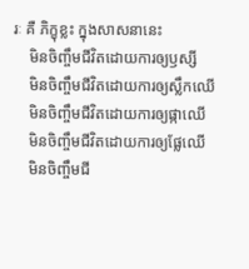រៈ គឺ ភិក្ខុខ្លះ ក្នុងសាសនានេះ
    មិនចិញ្ចឹមជីវិតដោយការឲ្យឫស្សី
    មិនចិញ្ចឹមជីវិតដោយការឲ្យស្លឹកឈើ
    មិនចិញ្ចឹមជីវិតដោយការឲ្យផ្កាឈើ
    មិនចិញ្ចឹមជីវិតដោយការឲ្យផ្លែឈើ
    មិនចិញ្ចឹមជី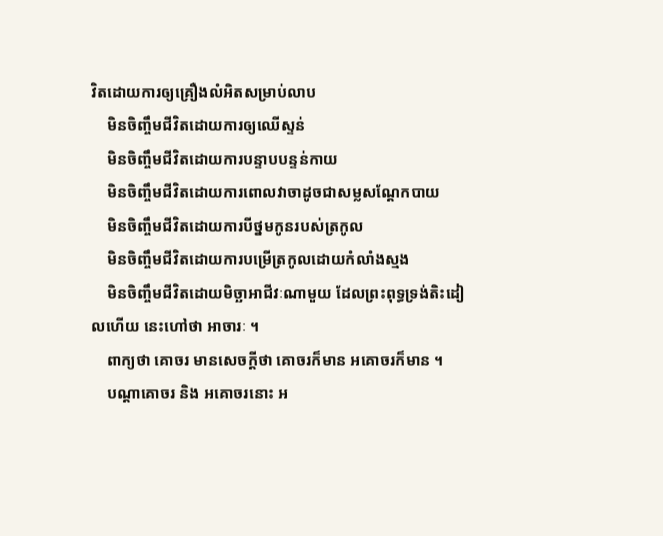វិតដោយការឲ្យគ្រឿងលំអិតសម្រាប់លាប
    មិនចិញ្ចឹមជីវិតដោយការឲ្យឈើស្ទន់
    មិនចិញ្ចឹមជីវិតដោយការបន្ទាបបន្ទន់កាយ
    មិនចិញ្ចឹមជីវិតដោយការពោលវាចាដូចជាសម្លសណ្តែកបាយ
    មិនចិញ្ចឹមជីវិតដោយការបីថ្នមកូនរបស់ត្រកូល
    មិនចិញ្ចឹមជីវិតដោយការបម្រើត្រកូលដោយកំលាំងស្មង
    មិនចិញ្ចឹមជីវិតដោយមិច្ឆាអាជីវៈណាមួយ ដែលព្រះពុទ្ធទ្រង់តិះដៀលហើយ នេះហៅថា អាចារៈ ។
    ពាក្យថា គោចរ មានសេចក្តីថា គោចរក៏មាន អគោចរក៏មាន ។
    បណ្តាគោចរ និង អគោចរនោះ អ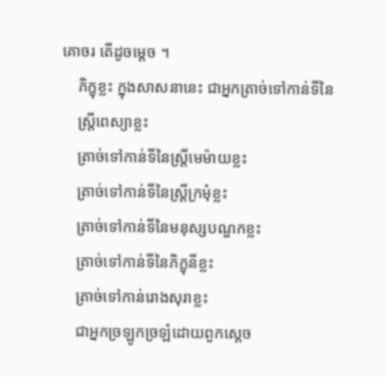គោចរ តើដូចម្តេច ។
    ភិក្ខុខ្លះ ក្នុងសាសនានេះ ជាអ្នកត្រាច់ទៅកាន់ទីនៃ
    ស្ត្រីពេស្យាខ្លះ
    ត្រាច់ទៅកាន់ទីនៃស្ត្រីមេម៉ាយខ្លះ
    ត្រាច់ទៅកាន់ទីនៃស្ត្រីក្រមុំខ្លះ
    ត្រាច់ទៅកាន់ទីនៃមនុស្សបណ្ឌកខ្លះ
    ត្រាច់ទៅកាន់ទីនៃភិក្ខុនីខ្លះ
    ត្រាច់ទៅកាន់រោងសុរាខ្លះ
    ជាអ្នកច្រឡូកច្រឡំដោយពួកស្តេច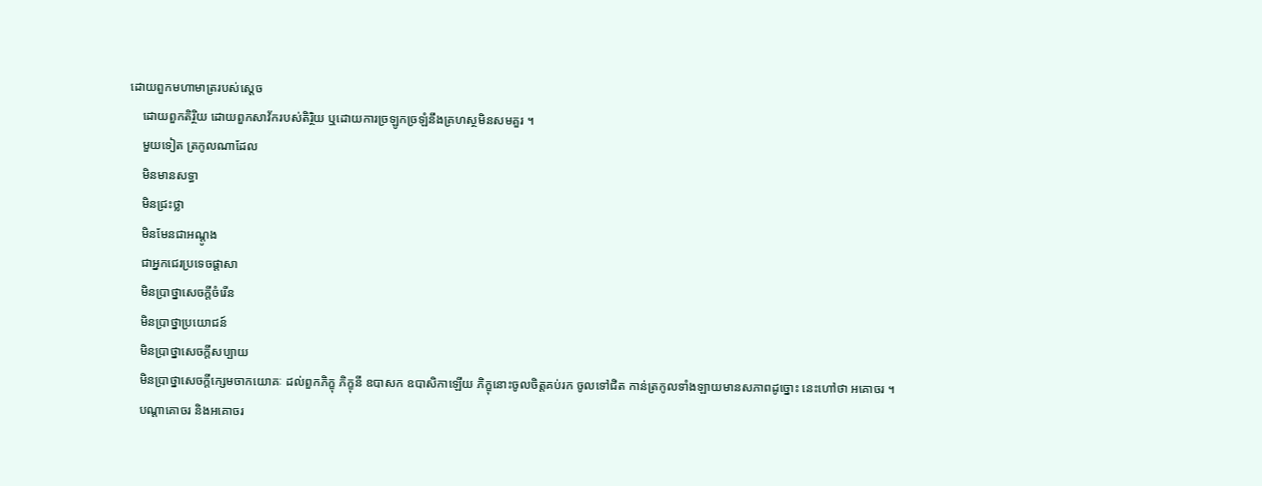ដោយពួកមហាមាត្ររបស់ស្តេច
    ដោយពួកតិរ្ថិយ ដោយពួកសាវ័ករបស់តិរិ្ថយ ឬដោយការច្រឡូកច្រឡំនឹងគ្រហស្ថមិនសមគួរ ។
    មួយទៀត ត្រកូលណាដែល
    មិនមានសទ្ធា
    មិនជ្រះថ្លា
    មិនមែនជាអណ្តូង
    ជាអ្នកជេរប្រទេចផ្តាសា
    មិនប្រាថ្នាសេចក្តីចំរើន
    មិនប្រាថ្នាប្រយោជន៍
    មិនប្រាថ្នាសេចក្តីសប្បាយ
    មិនប្រាថ្នាសេចក្តីក្សេមចាកយោគៈ ដល់ពួកភិក្ខុ ភិក្ខុនី ឧបាសក ឧបាសិកាឡើយ ភិក្ខុនោះចូលចិត្តគប់រក ចូលទៅជិត កាន់ត្រកូលទាំងឡាយមានសភាពដូច្នោះ នេះហៅថា អគោចរ ។
    បណ្តាគោចរ និងអគោចរ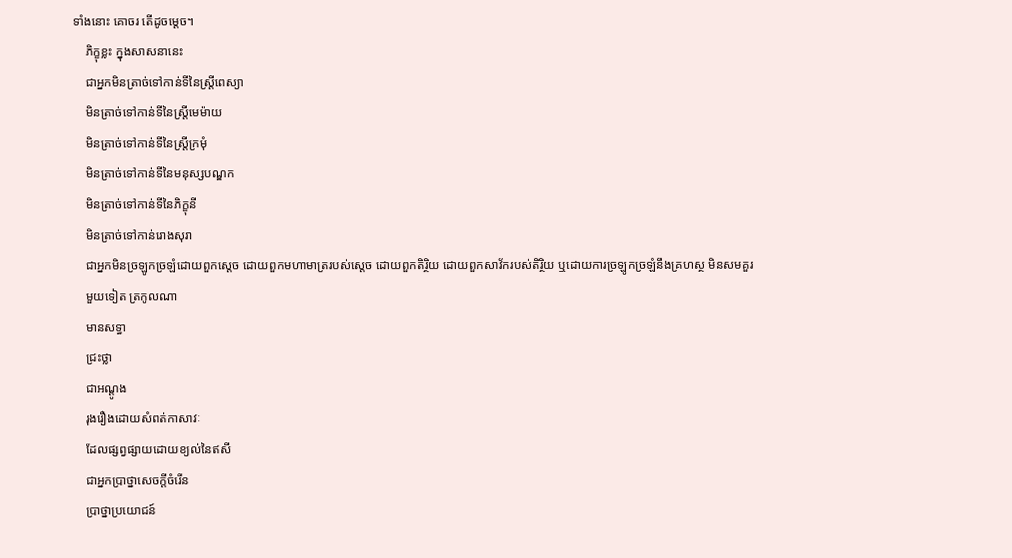ទាំងនោះ គោចរ តើដូចម្តេច។
    ភិក្ខុខ្លះ ក្នុងសាសនានេះ
    ជាអ្នកមិនត្រាច់ទៅកាន់ទីនៃស្ត្រីពេស្យា
    មិនត្រាច់ទៅកាន់ទីនៃស្ត្រីមេម៉ាយ
    មិនត្រាច់ទៅកាន់ទីនៃស្ត្រីក្រមុំ
    មិនត្រាច់ទៅកាន់ទីនៃមនុស្សបណ្ឌក
    មិនត្រាច់ទៅកាន់ទីនៃភិក្ខុនី
    មិនត្រាច់ទៅកាន់រោងសុរា
    ជាអ្នកមិនច្រឡូកច្រឡំដោយពួកស្តេច ដោយពួកមហាមាត្ររបស់ស្តេច ដោយពួកតិរ្ថិយ ដោយពួកសាវ័ករបស់តិរ្ថិយ ឬដោយការច្រឡូកច្រឡំនឹងគ្រហស្ថ មិនសមគួរ
    មួយទៀត ត្រកូលណា
    មានសទ្ធា
    ជ្រះថ្លា
    ជាអណ្តូង
    រុងរឿងដោយសំពត់កាសាវៈ
    ដែលផ្សព្វផ្សាយដោយខ្យល់នៃឥសី
    ជាអ្នកប្រាថ្នាសេចក្តីចំរើន
    ប្រាថ្នាប្រយោជន៍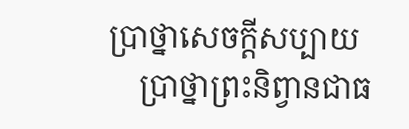ប្រាថ្នាសេចក្តីសប្បាយ
    ប្រាថ្នាព្រះនិព្វានជាធ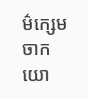ម៌ក្សេមចាកយោ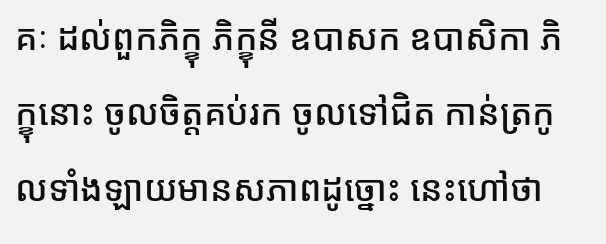គៈ ដល់ពួកភិក្ខុ ភិក្ខុនី ឧបាសក ឧបាសិកា ភិក្ខុនោះ ចូលចិត្តគប់រក ចូលទៅជិត កាន់ត្រកូលទាំងឡាយមានសភាពដូច្នោះ នេះហៅថា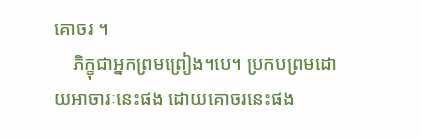គោចរ ។
    ភិក្ខុជាអ្នកព្រមព្រៀង។បេ។ ប្រកបព្រមដោយអាចារៈនេះផង ដោយគោចរនេះផង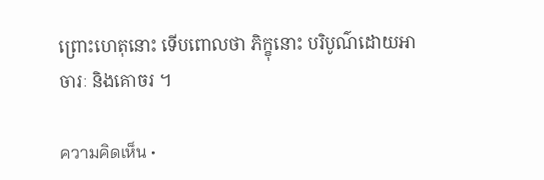ព្រោះហេតុនោះ ទើបពោលថា ភិក្ខុនោះ បរិបូណ៌ដោយអាចារៈ និងគោចរ ។

ความคิดเห็น •